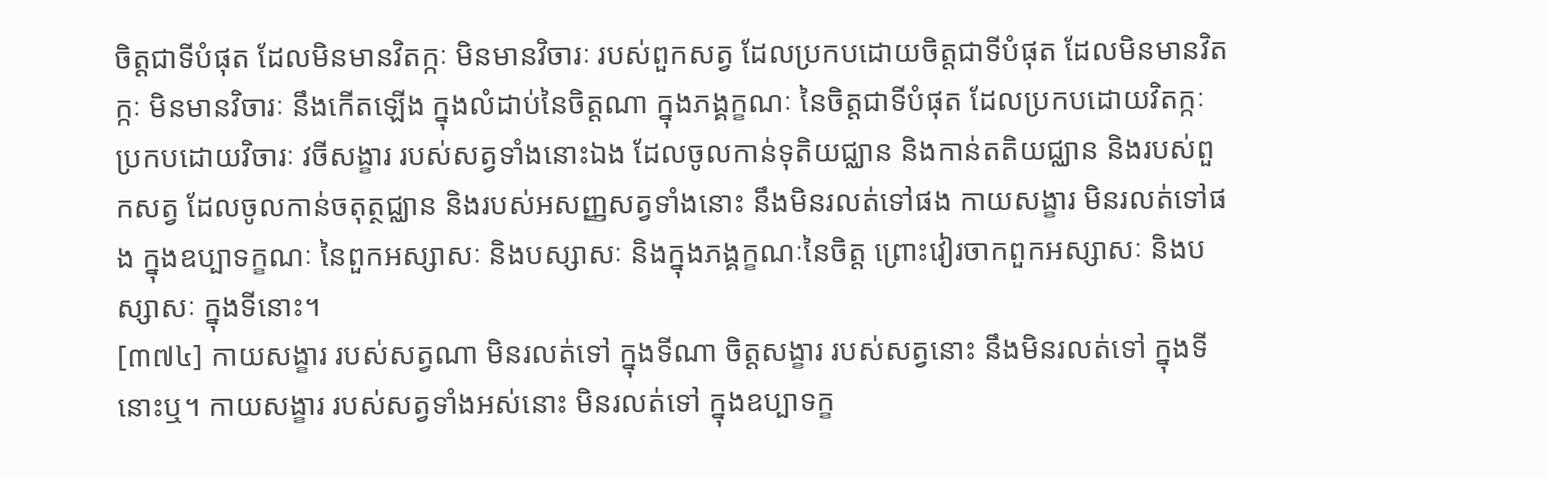ចិត្តជាទីបំផុត ដែលមិនមានវិតក្កៈ មិនមានវិចារៈ របស់ពួកសត្វ ដែលប្រកបដោយចិត្តជាទីបំផុត ដែលមិនមានវិតក្កៈ មិនមានវិចារៈ នឹងកើតឡើង ក្នុងលំដាប់នៃចិត្តណា ក្នុងភង្គក្ខណៈ នៃចិត្តជាទីបំផុត ដែលប្រកបដោយវិតក្កៈ ប្រកបដោយវិចារៈ វចីសង្ខារ របស់សត្វទាំងនោះឯង ដែលចូលកាន់ទុតិយជ្ឈាន និងកាន់តតិយជ្ឈាន និងរបស់ពួកសត្វ ដែលចូលកាន់ចតុត្ថជ្ឈាន និងរបស់អសញ្ញសត្វទាំងនោះ នឹងមិនរលត់ទៅផង កាយសង្ខារ មិនរលត់ទៅផង ក្នុងឧប្បាទក្ខណៈ នៃពួកអស្សាសៈ និងបស្សាសៈ និងក្នុងភង្គក្ខណៈនៃចិត្ត ព្រោះវៀរចាកពួកអស្សាសៈ និងបស្សាសៈ ក្នុងទីនោះ។
[៣៧៤] កាយសង្ខារ របស់សត្វណា មិនរលត់ទៅ ក្នុងទីណា ចិត្តសង្ខារ របស់សត្វនោះ នឹងមិនរលត់ទៅ ក្នុងទីនោះឬ។ កាយសង្ខារ របស់សត្វទាំងអស់នោះ មិនរលត់ទៅ ក្នុងឧប្បាទក្ខ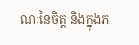ណៈនៃចិត្ត និងក្នុងភ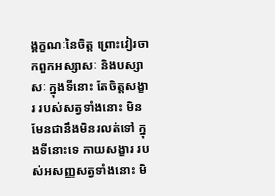ង្គក្ខណៈនៃចិត្ត ព្រោះវៀរចាកពួកអស្សាសៈ និងបស្សាសៈ ក្នុងទីនោះ តែចិត្តសង្ខារ របស់សត្វទាំងនោះ មិនមែនជានឹងមិនរលត់ទៅ ក្នុងទីនោះទេ កាយសង្ខារ របស់អសញ្ញសត្វទាំងនោះ មិ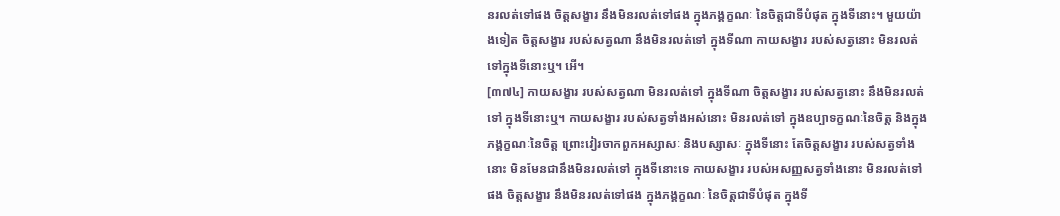នរលត់ទៅផង ចិត្តសង្ខារ នឹងមិនរលត់ទៅផង ក្នុងភង្គក្ខណៈ នៃចិត្តជាទីបំផុត ក្នុងទីនោះ។ មួយយ៉ាងទៀត ចិត្តសង្ខារ របស់សត្វណា នឹងមិនរលត់ទៅ ក្នុងទីណា កាយសង្ខារ របស់សត្វនោះ មិនរលត់ទៅក្នុងទីនោះឬ។ អើ។
[៣៧៤] កាយសង្ខារ របស់សត្វណា មិនរលត់ទៅ ក្នុងទីណា ចិត្តសង្ខារ របស់សត្វនោះ នឹងមិនរលត់ទៅ ក្នុងទីនោះឬ។ កាយសង្ខារ របស់សត្វទាំងអស់នោះ មិនរលត់ទៅ ក្នុងឧប្បាទក្ខណៈនៃចិត្ត និងក្នុងភង្គក្ខណៈនៃចិត្ត ព្រោះវៀរចាកពួកអស្សាសៈ និងបស្សាសៈ ក្នុងទីនោះ តែចិត្តសង្ខារ របស់សត្វទាំងនោះ មិនមែនជានឹងមិនរលត់ទៅ ក្នុងទីនោះទេ កាយសង្ខារ របស់អសញ្ញសត្វទាំងនោះ មិនរលត់ទៅផង ចិត្តសង្ខារ នឹងមិនរលត់ទៅផង ក្នុងភង្គក្ខណៈ នៃចិត្តជាទីបំផុត ក្នុងទី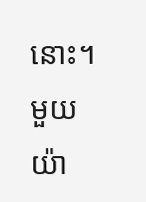នោះ។ មួយយ៉ា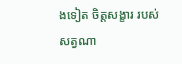ងទៀត ចិត្តសង្ខារ របស់សត្វណា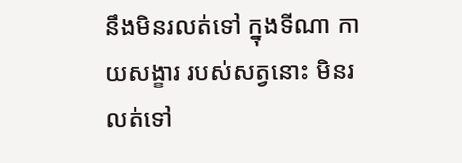នឹងមិនរលត់ទៅ ក្នុងទីណា កាយសង្ខារ របស់សត្វនោះ មិនរលត់ទៅ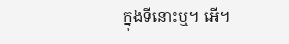ក្នុងទីនោះឬ។ អើ។